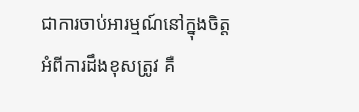ជាការចាប់អារម្មណ៍នៅក្នុងចិត្តអំពីការដឹងខុសត្រូវ គឺ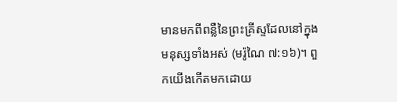មានមកពីពន្លឺនៃព្រះគ្រីស្ទដែលនៅក្នុងមនុស្សទាំងអស់ (មរ៉ូណៃ ៧:១៦)។ ពួកយើងកើតមកដោយ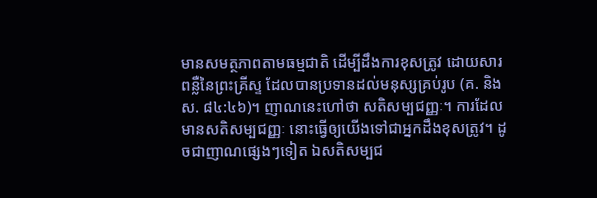មានសមត្ថភាពតាមធម្មជាតិ ដើម្បីដឹងការខុសត្រូវ ដោយសារពន្លឺនៃព្រះគ្រីស្ទ ដែលបានប្រទានដល់មនុស្សគ្រប់រូប (គ. និង ស. ៨៤:៤៦)។ ញាណនេះហៅថា សតិសម្បជញ្ញៈ។ ការដែលមានសតិសម្បជញ្ញៈ នោះធ្វើឲ្យយើងទៅជាអ្នកដឹងខុសត្រូវ។ ដូចជាញាណផ្សេងៗទៀត ឯសតិសម្បជ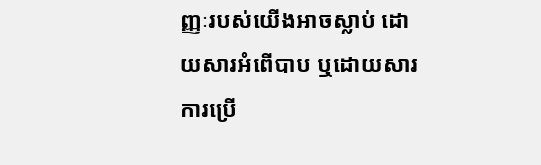ញ្ញៈរបស់យើងអាចស្លាប់ ដោយសារអំពើបាប ឬដោយសារការប្រើ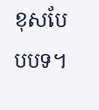ខុសបែបបទ។